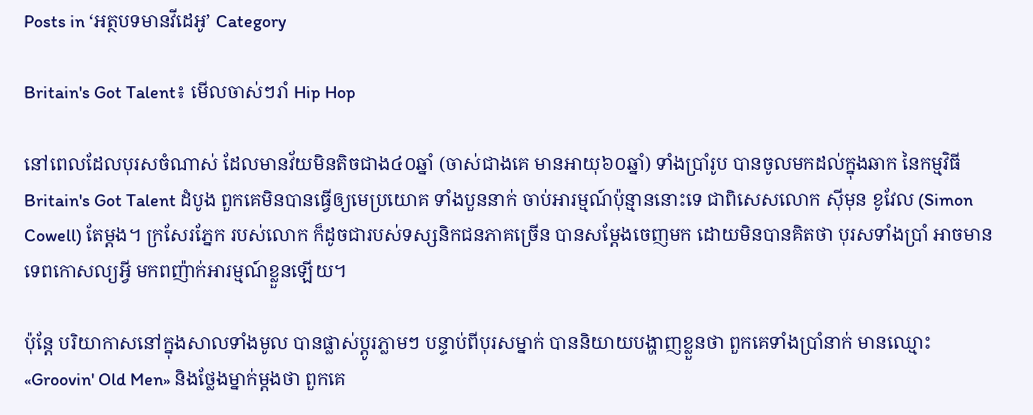Posts in ‘អត្ថបទមានវីដេអូ’ Category

Britain's Got Talent៖ មើលចាស់ៗរាំ Hip Hop

នៅពេលដែលបុរសចំណាស់ ដែលមានវ័យមិនតិចជាង៤០ឆ្នាំ (ចាស់ជាងគេ មានអាយុ៦០ឆ្នាំ) ទាំងប្រាំរូប បានចូលមកដល់ក្នុងឆាក នៃកម្មវិធី Britain's Got Talent ដំបូង ពួកគេមិនបានធ្វើឲ្យមេប្រយោគ ទាំងបួននាក់ ចាប់អារម្មណ៍ប៉ុន្មាននោះទេ ជាពិសេសលោក ស៊ីមុន ខូវែល (Simon Cowell) តែម្ដង។ ក្រសែរភ្នែក របស់លោក ក៏ដូចជារបស់ទស្សនិកជនភាគច្រើន បានសម្ដែងចេញមក ដោយមិនបានគិតថា បុរសទាំងប្រាំ អាចមានទេពកោសល្យអ្វី មកពញ៉ាក់អារម្មណ៍ខ្លួនឡើយ។

ប៉ុន្តែ បរិយាកាសនៅក្នុងសាលទាំងមូល បានផ្លាស់ប្ដូរភ្លាមៗ បន្ទាប់ពីបុរសម្នាក់ បាននិយាយបង្ហាញខ្លួនថា ពួកគេទាំងប្រាំនាក់ មានឈ្មោះ «Groovin' Old Men» និងថ្លែងម្នាក់ម្ដងថា ពួកគេ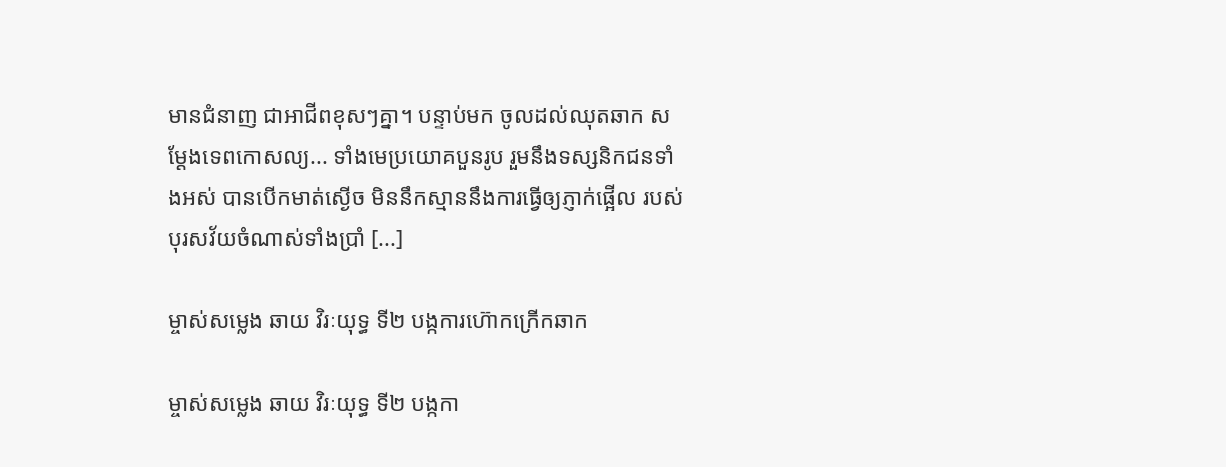មានជំនាញ ជាអាជីពខុសៗគ្នា។ បន្ទាប់មក ចូលដល់ឈុតឆាក សម្ដែងទេពកោសល្យ... ទាំងមេប្រយោគបួនរូប រួមនឹងទស្សនិកជនទាំងអស់ បានបើកមាត់ស្ងើច មិននឹកស្មាននឹងការធ្វើឲ្យភ្ញាក់ផ្អើល របស់បុរសវ័យចំណាស់ទាំងប្រាំ [...]

ម្ចាស់សម្លេង ឆាយ វិរៈយុទ្ធ ទី២ បង្កការហ៊ោកក្រើកឆាក

ម្ចាស់សម្លេង ឆាយ វិរៈយុទ្ធ ទី២ បង្កកា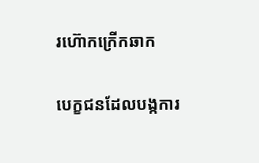រហ៊ោកក្រើកឆាក

បេក្ខជនដែលបង្កការ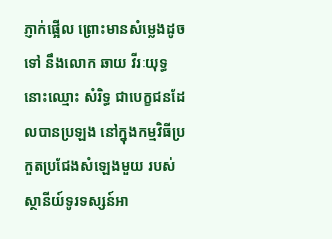ភ្ញាក់ផ្អើល ព្រោះមានសំម្លេងដូចទៅ នឹងលោក ឆាយ វីរៈយុទ្ធ នោះឈ្មោះ សំរិទ្ធ ជាបេក្ខជនដែលបានប្រឡង នៅក្នុងកម្មវិធីប្រកួតប្រជែងសំឡេងមួយ របស់ស្ថានីយ៍ទូរទស្សន៍អា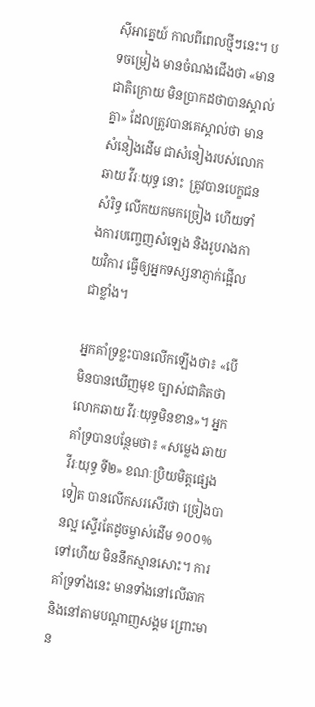ស៊ីអាគ្នេយ៍ កាលពីពេលថ្មីៗនេះ។ បទចម្រៀង មានចំណងជើងថា «មានជាតិក្រោយ មិនប្រាកដថាបានស្គាល់គ្នា» ដែលត្រូវបានគេស្គាល់ថា មានសំនៀងដើម ជាសំនៀងរបស់លោក ឆាយ វីរៈយុទ្ធ នោះ  ត្រូវបានបេក្ខជន សំរិទ្ធ លើកយកមកច្រៀង ហើយទាំងការបញ្ចេញសំឡេង និងរូបរាងកាយវិការ ធ្វើឲ្យអ្នកទស្សនាភ្ញាក់ផ្អើលជាខ្លាំង។

អ្នកគាំទ្រខ្លះបានលើកឡើងថា៖ «បើមិនបានឃើញមុខ ច្បាស់ជាគិតថា លោកឆាយ វីរៈយុទ្ធមិនខាន»។ អ្នកគាំទ្របានបន្ថែមថា៖ «សម្លេង ឆាយ វីរៈយុទ្ធ ទី២» ខណៈប្រិយមិត្តផ្សេងទៀត បានលើកសរសើរថា ច្រៀងបានល្អ ស្ទើរតែដូចម្ចាស់ដើម ១០០%ទៅហើយ មិននឹកស្មានសោះ។ ការគាំទ្រទាំងនេះ មានទាំងនៅលើឆាក និងនៅតាមបណ្តាញសង្គម ព្រោះមាន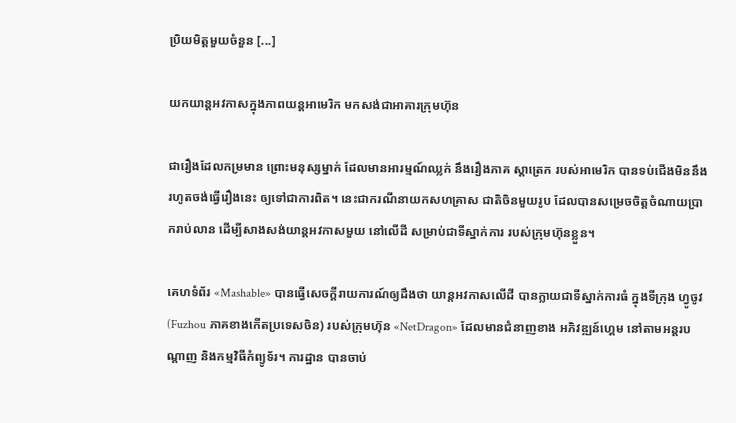ប្រិយមិត្តមួយចំនួន [...]

យកយាន្ដអវកាសក្នុងភាពយន្ដអាមេរិក មកសង់ជាអាគារក្រុមហ៊ុន

ជារឿងដែលកម្រមាន ព្រោះមនុស្សម្នាក់ ដែលមានអារម្មណ៍ឈ្លក់ នឹងរឿងភាគ ស្ដាត្រេក របស់អាមេរិក បានទប់ជើងមិននឹង រហូតចង់ធ្វើរឿងនេះ ឲ្យទៅជាការពិត។ នេះជាករណីនាយកសហគ្រាស ជាតិចិនមួយរូប ដែលបានសម្រេចចិត្តចំណាយប្រាករាប់លាន ដើម្បីសាងសង់យាន្ដអវកាសមួយ នៅលើដី សម្រាប់ជាទីស្នាក់ការ របស់ក្រុមហ៊ុនខ្លួន។

គេហទំព័រ «Mashable» បានធ្វើសេចក្ដីរាយការណ៍ឲ្យដឹងថា យាន្ដអវកាសលើដី បានក្លាយជាទីស្នាក់ការធំ ក្នុងទីក្រុង ហ្វូចូវ (Fuzhou ភាគខាងកើតប្រទេសចិន) របស់ក្រុមហ៊ុន «NetDragon» ដែលមានជំនាញខាង អភិវឌ្ឍន៍ហ្គេម នៅតាមអន្តរបណ្ដាញ និងកម្មវិធីកំព្យូទ័រ។ ការដ្ឋាន បានចាប់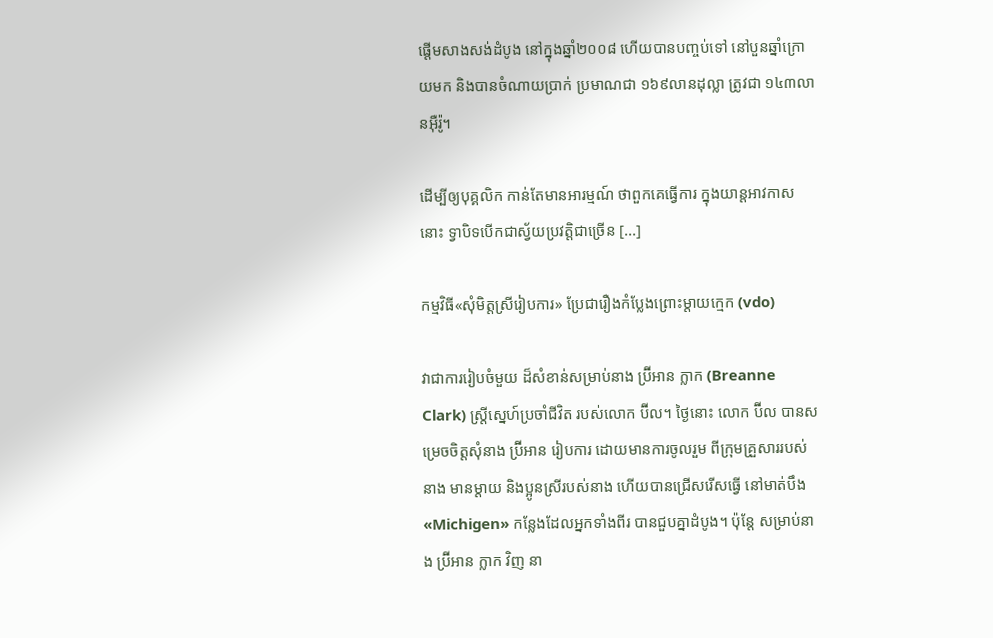ផ្ដើមសាងសង់ដំបូង នៅក្នុងឆ្នាំ២០០៨ ហើយបានបញ្ចប់ទៅ នៅបួនឆ្នាំក្រោយមក និងបានចំណាយប្រាក់ ប្រមាណជា ១៦៩លានដុល្លា ត្រូវជា ១៤៣លានអ៊ឺរ៉ូ។

ដើម្បីឲ្យបុគ្គលិក កាន់តែមានអារម្មណ៍ ថាពួកគេធ្វើការ ក្នុងយាន្ដអាវកាសនោះ ទ្វាបិទបើកជាស្វ័យប្រវត្តិជាច្រើន [...]

កម្មវិធី«សុំមិត្តស្រីរៀបការ» ប្រែជារឿងកំប្លែងព្រោះម្ដាយក្មេក (vdo)

វាជាការរៀបចំមួយ ដ៏សំខាន់សម្រាប់នាង ប្រ៊ីអាន ក្លាក (Breanne Clark) ស្ត្រីស្នេហ៍ប្រចាំជីវិត របស់លោក ប៊ីល។ ថ្ងៃនោះ លោក ប៊ីល បានសម្រេចចិត្តសុំនាង ប្រ៊ីអាន រៀបការ ដោយមានការចូលរួម ពីក្រុមគ្រួសាររបស់នាង មានម្ដាយ និងប្អូនស្រីរបស់នាង ហើយបានជ្រើសរើសធ្វើ នៅមាត់បឹង «Michigen» កន្លែងដែលអ្នកទាំងពីរ បានជួបគ្នាដំបូង។ ប៉ុន្តែ សម្រាប់នាង ប្រ៊ីអាន ក្លាក វិញ នា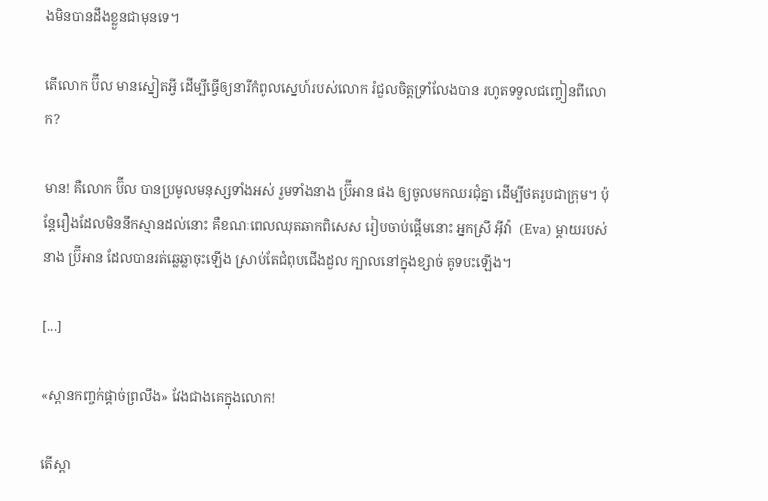ងមិនបានដឹងខ្លួនជាមុនទេ។

តើលោក ប៊ីល មានស្នៀតអ្វី ដើម្បីធ្វើឲ្យនារីកំពូលស្នេហ៍របស់លោក រំជួលចិត្តទ្រាំលែងបាន រហូតទទួលជញ្ចៀនពីលោក?

មាន! គឺលោក ប៊ីល បានប្រមូលមនុស្សទាំងអស់ រួមទាំងនាង ប្រ៊ីអាន ផង ឲ្យចូលមកឈរជុំគ្នា ដើម្បីថតរូបជាក្រុម។ ប៉ុន្តែរឿងដែលមិននឹកស្មានដល់នោះ គឺខណៈពេលឈុតឆាកពិសេស រៀបចាប់ផ្ដើមនោះ អ្នកស្រី អ៊ីវ៉ា  (Eva) ម្ដាយរបស់នាង ប្រ៊ីអាន ដែលបានរត់ឆ្លេឆ្លាចុះឡើង ស្រាប់តែជំពុបជើងដួល ក្បាលនៅក្នុងខ្សាច់ គូទបះឡើង។

[...]

«ស្ពានកញ្ចក់ផ្ដាច់ព្រលឹង» វែងជាងគេក្នុងលោក!

តើស្ពា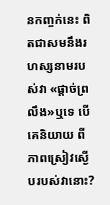នកញ្ចក់នេះ ពិតជាសមនឹងរហស្សនាមរបស់វា «ផ្ដាច់ព្រលឹង»ឬទេ បើគេនិយាយ ពីភាពស្រៀវស្ងើបរបស់វានោះ?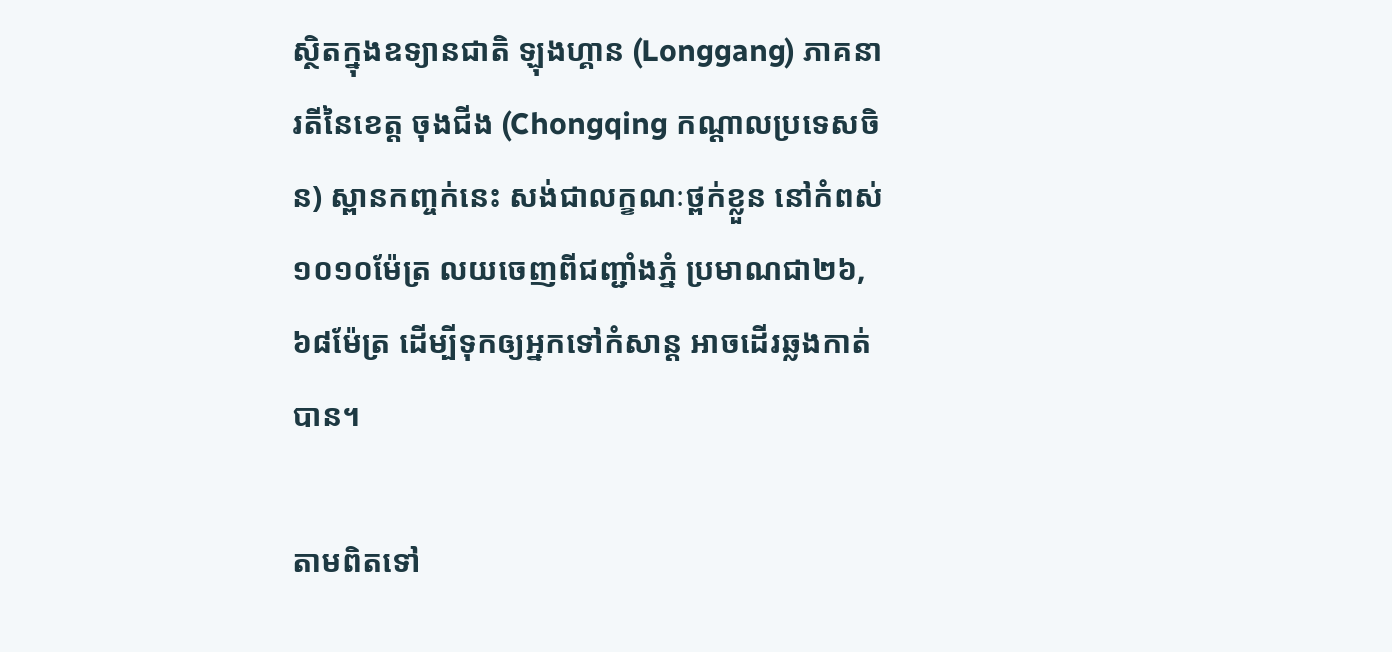ស្ថិតក្នុងឧទ្យានជាតិ ឡុងហ្គាន (Longgang) ភាគនារតីនៃខេត្ត ចុងជីង (Chongqing កណ្ដាលប្រទេសចិន) ស្ពានកញ្ចក់នេះ សង់ជាលក្ខណៈថ្ពក់ខ្លួន នៅកំពស់១០១០ម៉ែត្រ លយចេញពីជញ្ជាំងភ្នំ ប្រមាណជា២៦,៦៨ម៉ែត្រ ដើម្បីទុកឲ្យអ្នកទៅកំសាន្ដ អាចដើរឆ្លងកាត់បាន។

តាមពិតទៅ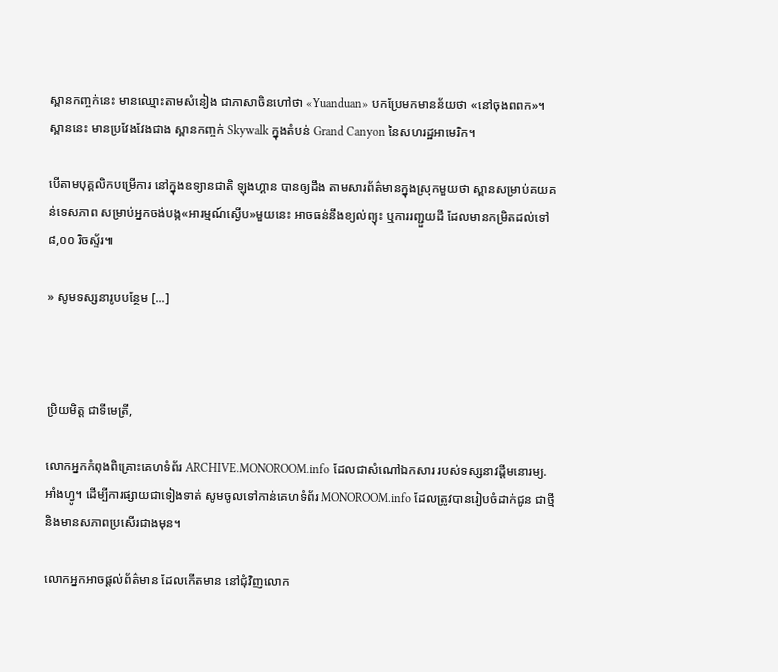ស្ពានកញ្ចក់នេះ មានឈ្មោះតាមសំនៀង ជាភាសាចិនហៅថា «Yuanduan» បកប្រែមកមានន័យថា «នៅចុងពពក»។ ស្ពាននេះ មានប្រវែងវែងជាង ស្ពានកញ្ចក់ Skywalk ក្នុងតំបន់ Grand Canyon នៃសហរដ្ឋអាមេរិក។

បើតាមបុគ្គលិកបម្រើការ នៅក្នុងឧទ្យានជាតិ ឡុងហ្គាន បានឲ្យដឹង តាមសារព័ត៌មានក្នុងស្រុកមួយថា ស្ពានសម្រាប់គយគន់ទេសភាព សម្រាប់អ្នកចង់បង្ក«អារម្មណ៍ស្ងើប»មួយនេះ អាចធន់នឹងខ្យល់ព្យុះ ឬការរញ្ជួយដី ដែលមានកម្រិតដល់ទៅ ៨,០០ រិចស្ទ័រ៕

» សូមទស្សនារូបបន្ថែម [...]



ប្រិយមិត្ត ជាទីមេត្រី,

លោកអ្នកកំពុងពិគ្រោះគេហទំព័រ ARCHIVE.MONOROOM.info ដែលជាសំណៅឯកសារ របស់ទស្សនាវដ្ដីមនោរម្យ.អាំងហ្វូ។ ដើម្បីការផ្សាយជាទៀងទាត់ សូមចូលទៅកាន់គេហទំព័រ MONOROOM.info ដែលត្រូវបានរៀបចំដាក់ជូន ជាថ្មី និងមានសភាពប្រសើរជាងមុន។

លោកអ្នកអាចផ្ដល់ព័ត៌មាន ដែលកើតមាន នៅជុំវិញលោក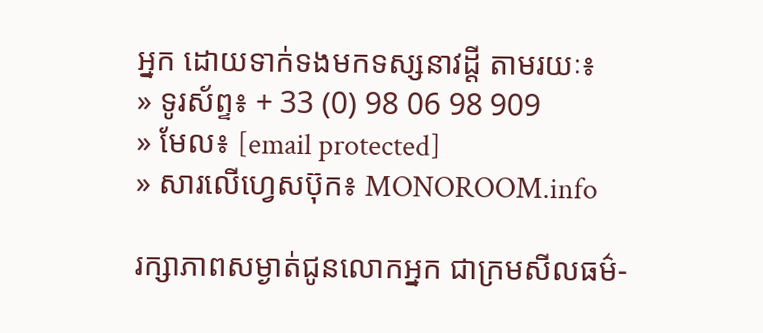អ្នក ដោយទាក់ទងមកទស្សនាវដ្ដី តាមរយៈ៖
» ទូរស័ព្ទ៖ + 33 (0) 98 06 98 909
» មែល៖ [email protected]
» សារលើហ្វេសប៊ុក៖ MONOROOM.info

រក្សាភាពសម្ងាត់ជូនលោកអ្នក ជាក្រមសីលធម៌-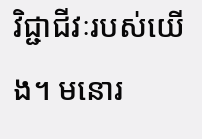វិជ្ជាជីវៈរបស់យើង។ មនោរ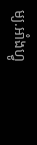ម្យ.អាំងហ្វូ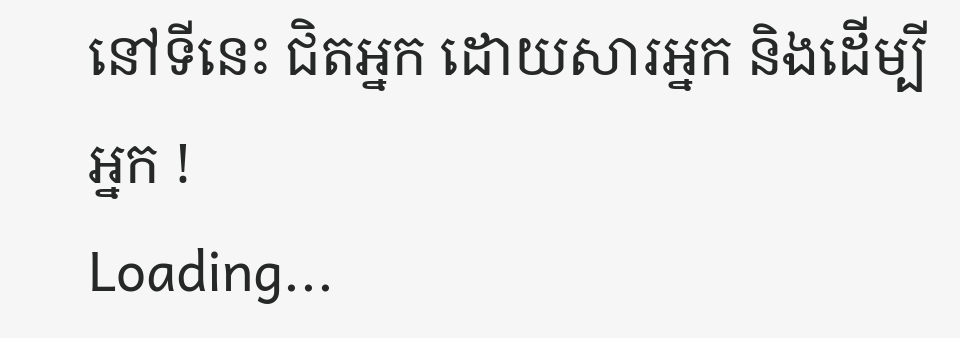នៅទីនេះ ជិតអ្នក ដោយសារអ្នក និងដើម្បីអ្នក !
Loading...